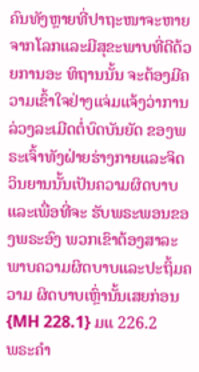ຄົນທັງຫຼາຍທີ່ປາຖະໜາຈະຫາຍຈາກໂລກແລະມີສຸຂະພາບທີ່ດີດ້ວຍການອະ ທິຖານນັ້ນ ຈະຕ້ອງມີຄວາມເຂົ້າໃຈຢ່າງແຈ່ມແຈ້ງວ່າການລ່ວງລະເມີດຕໍ່ບົດບັນຍັດ ຂອງພຣະເຈົ້າທັງຝ່າຍຮ່າງກາຍແລະຈິດວິນຍານນັ້ນເປັນຄວາມຜິດບາບ ແລະເພື່ອທີ່ຈະ ຮັບພຣະພອນຂອງພຣະອົງ ພວກເຂົາຕ້ອງສາລະພາບຄວາມຜິດບາບແລະປະຖິ້ມຄວາມ ຜິດບາບເຫຼົ່ານັ້ນເສຍກ່ອນ {MH 228.1} ມແ 226.2
ພຣະຄໍາ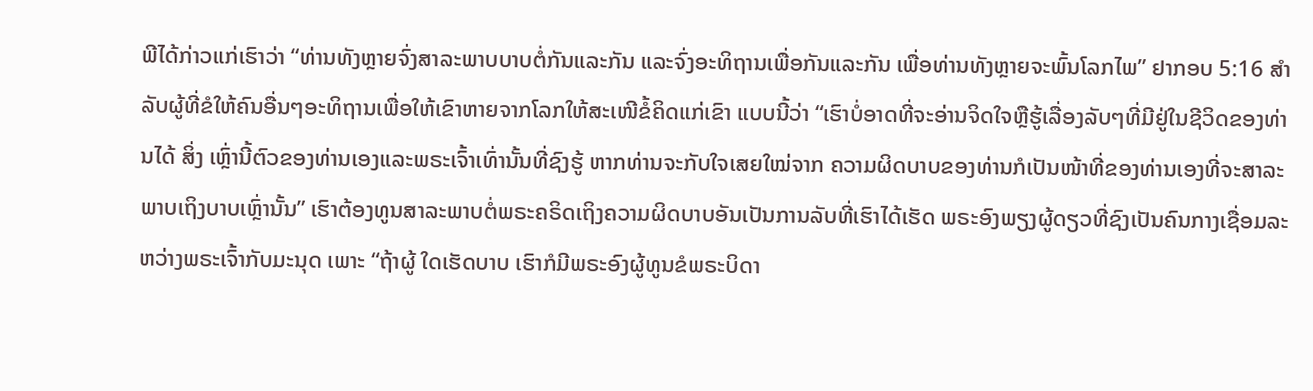ພີໄດ້ກ່າວແກ່ເຮົາວ່າ “ທ່ານທັງຫຼາຍຈົ່ງສາລະພາບບາບຕໍ່ກັນແລະກັນ ແລະຈົ່ງອະທິຖານເພື່ອກັນແລະກັນ ເພື່ອທ່ານທັງຫຼາຍຈະພົ້ນໂລກໄພ” ຢາກອບ 5:16 ສໍາລັບຜູ້ທີ່ຂໍໃຫ້ຄົນອື່ນໆອະທິຖານເພື່ອໃຫ້ເຂົາຫາຍຈາກໂລກໃຫ້ສະເໜີຂໍ້ຄິດແກ່ເຂົາ ແບບນີ້ວ່າ “ເຮົາບໍ່ອາດທີ່ຈະອ່ານຈິດໃຈຫຼືຮູ້ເລື່ອງລັບໆທີ່ມີຢູ່ໃນຊີວິດຂອງທ່ານໄດ້ ສິ່ງ ເຫຼົ່ານີ້ຕົວຂອງທ່ານເອງແລະພຣະເຈົ້າເທົ່ານັ້ນທີ່ຊົງຮູ້ ຫາກທ່ານຈະກັບໃຈເສຍໃໝ່ຈາກ ຄວາມຜິດບາບຂອງທ່ານກໍເປັນໜ້າທີ່ຂອງທ່ານເອງທີ່ຈະສາລະພາບເຖິງບາບເຫຼົ່ານັ້ນ” ເຮົາຕ້ອງທູນສາລະພາບຕໍ່ພຣະຄຣິດເຖິງຄວາມຜິດບາບອັນເປັນການລັບທີ່ເຮົາໄດ້ເຮັດ ພຣະອົງພຽງຜູ້ດຽວທີ່ຊົງເປັນຄົນກາງເຊື່ອມລະຫວ່າງພຣະເຈົ້າກັບມະນຸດ ເພາະ “ຖ້າຜູ້ ໃດເຮັດບາບ ເຮົາກໍມີພຣະອົງຜູ້ທູນຂໍພຣະບິດາ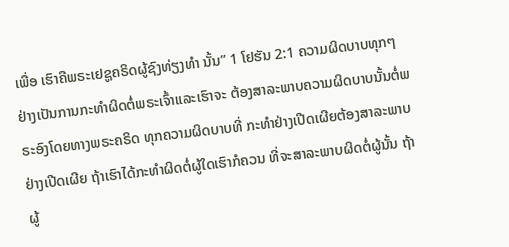ເພື່ອ ເຮົາຄືພຣະເຢຊູຄຣິດຜູ້ຊົງທ່ຽງທໍາ ນັ້ນ” 1 ໂຢຮັນ 2:1 ຄວາມຜິດບາບທຸກໆຢ່າງເປັນການກະທໍາຜິດຕໍ່ພຣະເຈົ້າແລະເຮົາຈະ ຕ້ອງສາລະພາບຄວາມຜິດບາບນັ້ນຕໍ່ພຣະອົງໂດຍທາງພຣະຄຣິດ ທຸກຄວາມຜິດບາບທີ່ ກະທໍາຢ່າງເປີດເຜີຍຕ້ອງສາລະພາບຢ່າງເປີດເຜີຍ ຖ້າເຮົາໄດ້ກະທໍາຜິດຕໍ່ຜູ້ໃດເຮົາກໍຄວນ ທີ່ຈະສາລະພາບຜິດຕໍ່ຜູ້ນັ້ນ ຖ້າຜູ້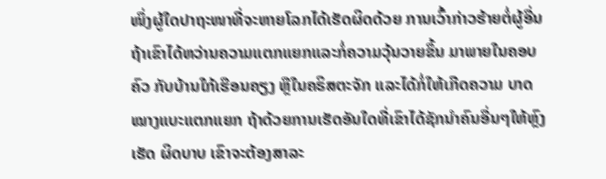ໜຶ່ງຜູ້ໃດປາຖະໜາທີ່ຈະຫາຍໂລກໄດ້ເຮັດຜິດດ້ວຍ ການເວົ້າກ່າວຮ້າຍຕໍ່ຜູ້ອື່ນ ຖ້າເຂົາໄດ້ຫວ່ານຄວາມແຕກແຍກແລະກໍ່ຄວາມວຸ້ນວາຍຂຶ້ນ ມາພາຍໃນຄອບຄົວ ກັບບ້ານໃກ້ເຮືອນຄຽງ ຫຼືໃນຄຣິສຕະຈັກ ແລະໄດ້ກໍ່ໃຫ້ເກີດຄວາມ ບາດໝາງແບະແຕກແຍກ ຖ້າດ້ວຍການເຮັດອັນໃດທີ່ເຂົາໄດ້ຊັກນໍາຄົນອື່ນໆໃຫ້ຫຼົງເຮັດ ຜິດບາບ ເຂົາຈະຕ້ອງສາລະ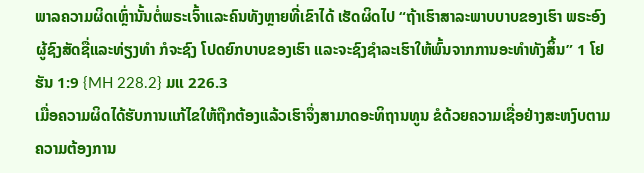ພາລຄວາມຜິດເຫຼົ່ານັ້ນຕໍ່ພຣະເຈົ້າແລະຄົນທັງຫຼາຍທີ່ເຂົາໄດ້ ເຮັດຜິດໄປ “ຖ້າເຮົາສາລະພາບບາບຂອງເຮົາ ພຣະອົງຜູ້ຊົງສັດຊື່ແລະທ່ຽງທໍາ ກໍຈະຊົງ ໂປດຍົກບາບຂອງເຮົາ ແລະຈະຊົງຊໍາລະເຮົາໃຫ້ພົ້ນຈາກການອະທໍາທັງສິ້ນ” 1 ໂຢຮັນ 1:9 {MH 228.2} ມແ 226.3
ເມື່ອຄວາມຜິດໄດ້ຮັບການແກ້ໄຂໃຫ້ຖືກຕ້ອງແລ້ວເຮົາຈຶ່ງສາມາດອະທິຖານທູນ ຂໍດ້ວຍຄວາມເຊື່ອຢ່າງສະຫງົບຕາມຄວາມຕ້ອງການ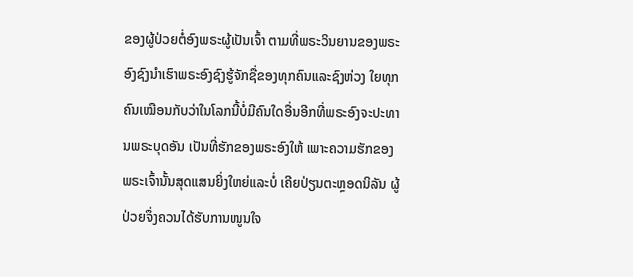ຂອງຜູ້ປ່ວຍຕໍ່ອົງພຣະຜູ້ເປັນເຈົ້າ ຕາມທີ່ພຣະວິນຍານຂອງພຣະອົງຊົງນໍາເຮົາພຣະອົງຊົງຮູ້ຈັກຊື່ຂອງທຸກຄົນແລະຊົງຫ່ວງ ໃຍທຸກຄົນເໝືອນກັບວ່າໃນໂລກນີ້ບໍ່ມີຄົນໃດອື່ນອີກທີ່ພຣະອົງຈະປະທານພຣະບຸດອັນ ເປັນທີ່ຮັກຂອງພຣະອົງໃຫ້ ເພາະຄວາມຮັກຂອງພຣະເຈົ້ານັ້ນສຸດແສນຍິ່ງໃຫຍ່ແລະບໍ່ ເຄີຍປ່ຽນຕະຫຼອດນິລັນ ຜູ້ປ່ວຍຈຶ່ງຄວນໄດ້ຮັບການໜູນໃຈ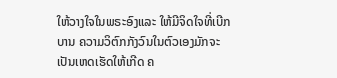ໃຫ້ວາງໃຈໃນພຣະອົງແລະ ໃຫ້ມີຈິດໃຈທີ່ເບີກບານ ຄວາມວິຕົກກັງວົນໃນຕົວເອງມັກຈະເປັນເຫດເຮັດໃຫ້ເກີດ ຄ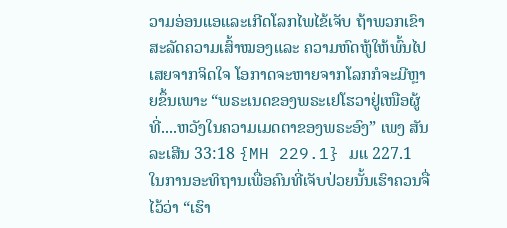ວາມອ່ອນແອແລະເກີດໂລກໄພໄຂ້ເຈັບ ຖ້າພວກເຂົາສະລັດຄວາມເສົ້າໝອງແລະ ຄວາມຫົດຫູ້ໃຫ້ພົ້ນໄປເສຍຈາກຈິດໃຈ ໂອກາດຈະຫາຍຈາກໂລກກໍຈະມີຫຼາຍຂຶ້ນເພາະ “ພຣະເນດຂອງພຣະເຢໂຮວາຢູ່ເໜືອຜູ້ທີ່....ຫວັງໃນຄວາມເມດຕາຂອງພຣະອົງ” ເພງ ສັນລະເສີນ 33:18 {MH 229.1} ມແ 227.1
ໃນການອະທິຖານເພື່ອຄົນທີ່ເຈັບປ່ວຍນັ້ນເຮົາຄວນຈື່ໄວ້ວ່າ “ເຮົາ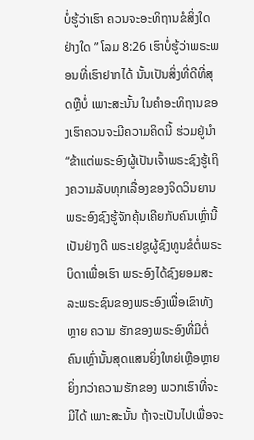ບໍ່ຮູ້ວ່າເຮົາ ຄວນຈະອະທິຖານຂໍສິ່ງໃດຢ່າງໃດ ” ໂລມ 8:26 ເຮົາບໍ່ຮູ້ວ່າພຣະພອນທີ່ເຮົາຢາກໄດ້ ນັ້ນເປັນສິ່ງທີ່ດີທີ່ສຸດຫຼືບໍ່ ເພາະສະນັ້ນ ໃນຄໍາອະທິຖານຂອງເຮົາຄວນຈະມີຄວາມຄິດນີ້ ຮ່ວມຢູ່ນໍາ “ຂ້າແຕ່ພຣະອົງຜູ້ເປັນເຈົ້າພຣະຊົງຮູ້ເຖິງຄວາມລັບທຸກເລື່ອງຂອງຈິດວິນຍານ ພຣະອົງຊົງຮູ້ຈັກຄຸ້ນເຄີຍກັບຄົນເຫຼົ່ານີ້ເປັນຢ່າງດີ ພຣະເຢຊູຜູ້ຊົງທູນຂໍຕໍ່ພຣະບິດາເພື່ອເຮົາ ພຣະອົງໄດ້ຊົງຍອມສະລະພຣະຊົນຂອງພຣະອົງເພື່ອເຂົາທັງຫຼາຍ ຄວາມ ຮັກຂອງພຣະອົງທີ່ມີຕໍ່ຄົນເຫຼົ່ານັ້ນສຸດແສນຍິ່ງໃຫຍ່ເຫຼືອຫຼາຍຍິ່ງກວ່າຄວາມຮັກຂອງ ພວກເຮົາທີ່ຈະມີໄດ້ ເພາະສະນັ້ນ ຖ້າຈະເປັນໄປເພື່ອຈະ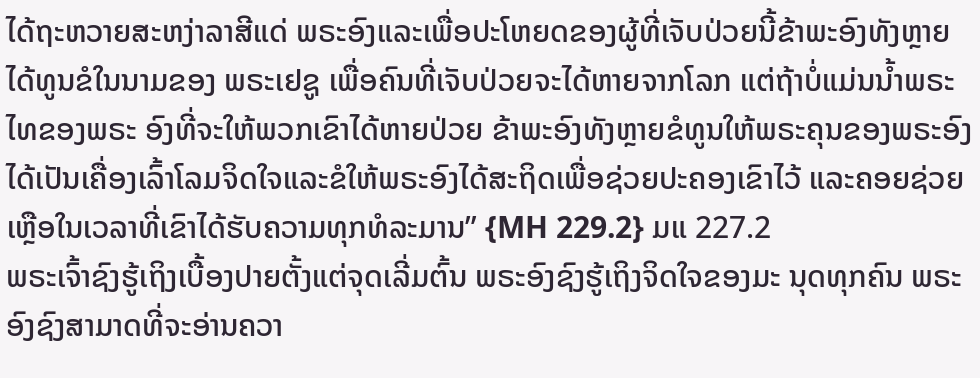ໄດ້ຖະຫວາຍສະຫງ່າລາສີແດ່ ພຣະອົງແລະເພື່ອປະໂຫຍດຂອງຜູ້ທີ່ເຈັບປ່ວຍນີ້ຂ້າພະອົງທັງຫຼາຍໄດ້ທູນຂໍໃນນາມຂອງ ພຣະເຢຊູ ເພື່ອຄົນທີ່ເຈັບປ່ວຍຈະໄດ້ຫາຍຈາກໂລກ ແຕ່ຖ້າບໍ່ແມ່ນນໍ້າພຣະໄທຂອງພຣະ ອົງທີ່ຈະໃຫ້ພວກເຂົາໄດ້ຫາຍປ່ວຍ ຂ້າພະອົງທັງຫຼາຍຂໍທູນໃຫ້ພຣະຄຸນຂອງພຣະອົງ ໄດ້ເປັນເຄື່ອງເລົ້າໂລມຈິດໃຈແລະຂໍໃຫ້ພຣະອົງໄດ້ສະຖິດເພື່ອຊ່ວຍປະຄອງເຂົາໄວ້ ແລະຄອຍຊ່ວຍເຫຼືອໃນເວລາທີ່ເຂົາໄດ້ຮັບຄວາມທຸກທໍລະມານ” {MH 229.2} ມແ 227.2
ພຣະເຈົ້າຊົງຮູ້ເຖິງເບື້ອງປາຍຕັ້ງແຕ່ຈຸດເລີ່ມຕົ້ນ ພຣະອົງຊົງຮູ້ເຖິງຈິດໃຈຂອງມະ ນຸດທຸກຄົນ ພຣະອົງຊົງສາມາດທີ່ຈະອ່ານຄວາ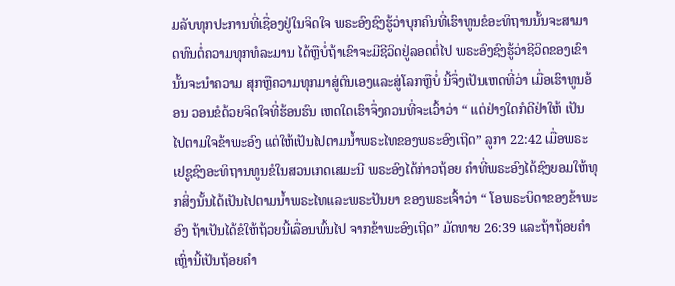ມລັບທຸກປະການທີ່ເຊື່ອງຢູ່ໃນຈິດໃຈ ພຣະອົງຊົງຮູ້ວ່າບຸກຄົນທີ່ເຮົາທູນຂໍອະທິຖານນັ້ນຈະສາມາດທົນຕໍ່ຄວາມທຸກທໍລະມານ ໄດ້ຫຼືບໍ່ຖ້າເຂົາຈະມີຊີວິດຢູ່ລອດຕໍ່ໄປ ພຣະອົງຊົງຮູ້ວ່າຊີວິດຂອງເຂົານັ້ນຈະນໍາຄວາມ ສຸກຫຼືຄວາມທຸກມາສູ່ຕົນເອງແລະສູ່ໂລກຫຼືບໍ່ ນີ້ຈຶ່ງເປັນເຫດທີ່ວ່າ ເມື່ອເຮົາທູນອ້ອນ ວອນຂໍດ້ວຍຈິດໃຈທີ່ຮ້ອນຮົນ ເຫດໃດເຮົາຈຶ່ງຄວນທີ່ຈະເວົ້າວ່າ “ ແຕ່ຢ່າງໃດກໍດີຢ່າໃຫ້ ເປັນໄປຕາມໃຈຂ້າພະອົງ ແຕ່ໃຫ້ເປັນໄປຕາມນໍ້າພຣະໄທຂອງພຣະອົງເຖີດ” ລູກາ 22:42 ເມື່ອພຣະເຢຊູຊົງອະທິຖານທູນຂໍໃນສວນເກດເສມະນີ ພຣະອົງໄດ້ກ່າວຖ້ອຍ ຄໍາທີ່ພຣະອົງໄດ້ຊົງຍອມໃຫ້ທຸກສິ່ງນັ້ນໄດ້ເປັນໄປຕາມນໍ້າພຣະໄທແລະພຣະປັນຍາ ຂອງພຣະເຈົ້າວ່າ “ ໂອພຣະບິດາຂອງຂ້າພະອົງ ຖ້າເປັນໄດ້ຂໍໃຫ້ຖ້ວຍນີ້ເລື່ອນພົ້ນໄປ ຈາກຂ້າພະອົງເຖີດ” ມັດທາຍ 26:39 ແລະຖ້າຖ້ອຍຄໍາເຫຼົ່ານີ້ເປັນຖ້ອຍຄໍາ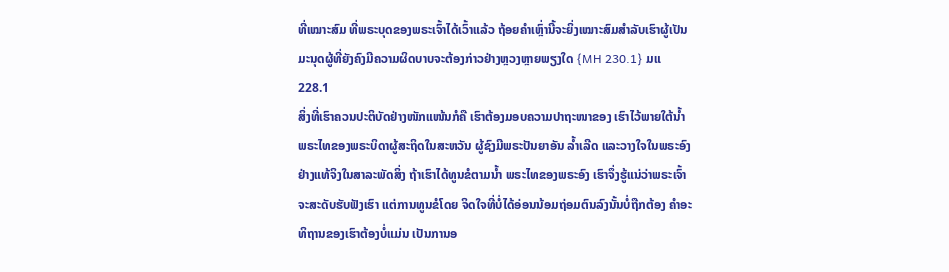ທີ່ເໝາະສົມ ທີ່ພຣະບຸດຂອງພຣະເຈົ້າໄດ້ເວົ້າແລ້ວ ຖ້ອຍຄໍາເຫຼົ່ານີ້ຈະຍິ່ງເໝາະສົມສໍາລັບເຮົາຜູ້ເປັນ ມະນຸດຜູ້ທີ່ຍັງຄົງມີຄວາມຜິດບາບຈະຕ້ອງກ່າວຢ່າງຫຼວງຫຼາຍພຽງໃດ {MH 230.1} ມແ 228.1
ສິ່ງທີ່ເຮົາຄວນປະຕິບັດຢ່າງໜັກແໜ້ນກໍຄື ເຮົາຕ້ອງມອບຄວາມປາຖະໜາຂອງ ເຮົາໄວ້ພາຍໃຕ້ນໍ້າພຣະໄທຂອງພຣະບິດາຜູ້ສະຖິດໃນສະຫວັນ ຜູ້ຊົງມີພຣະປັນຍາອັນ ລໍ້າເລີດ ແລະວາງໃຈໃນພຣະອົງຢ່າງແທ້ຈິງໃນສາລະພັດສິ່ງ ຖ້າເຮົາໄດ້ທູນຂໍຕາມນໍ້າ ພຣະໄທຂອງພຣະອົງ ເຮົາຈຶ່ງຮູ້ແນ່ວ່າພຣະເຈົ້າຈະສະດັບຮັບຟັງເຮົາ ແຕ່ການທູນຂໍໂດຍ ຈິດໃຈທີ່ບໍ່ໄດ້ອ່ອນນ້ອມຖ່ອມຕົນລົງນັ້ນບໍ່ຖືກຕ້ອງ ຄໍາອະທິຖານຂອງເຮົາຕ້ອງບໍ່ແມ່ນ ເປັນການອ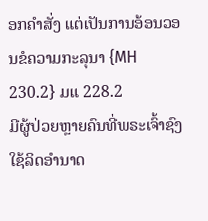ອກຄໍາສັ່ງ ແຕ່ເປັນການອ້ອນວອນຂໍຄວາມກະລຸນາ {MH 230.2} ມແ 228.2
ມີຜູ້ປ່ວຍຫຼາຍຄົນທີ່ພຣະເຈົ້າຊົງໃຊ້ລິດອໍານາດ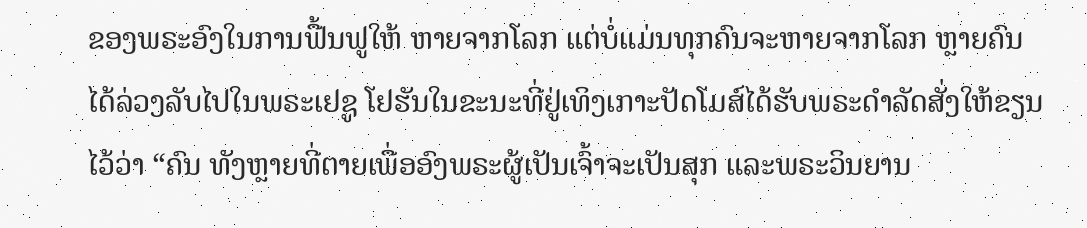ຂອງພຣະອົງໃນການຟື້ນຟູໃຫ້ ຫາຍຈາກໂລກ ແຕ່ບໍ່ແມ່ນທຸກຄົນຈະຫາຍຈາກໂລກ ຫຼາຍຄົນໄດ້ລ່ວງລັບໄປໃນພຣະເຢຊູ ໂຢຮັນໃນຂະນະທີ່ຢູ່ເທິງເກາະປັດໂມສ໌ໄດ້ຮັບພຣະດໍາລັດສັ່ງໃຫ້ຂຽນໄວ້ວ່າ “ຄົນ ທັງຫຼາຍທີ່ຕາຍເພື່ອອົງພຣະຜູ້ເປັນເຈົ້າຈະເປັນສຸກ ແລະພຣະວິນຍານ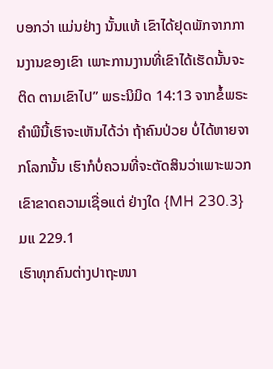ບອກວ່າ ແມ່ນຢ່າງ ນັ້ນແທ້ ເຂົາໄດ້ຢຸດພັກຈາກການງານຂອງເຂົາ ເພາະການງານທີ່ເຂົາໄດ້ເຮັດນັ້ນຈະຕິດ ຕາມເຂົາໄປ” ພຣະນິມິດ 14:13 ຈາກຂໍ້ພຣະຄໍາພີນີ້ເຮົາຈະເຫັນໄດ້ວ່າ ຖ້າຄົນປ່ວຍ ບໍ່ໄດ້ຫາຍຈາກໂລກນັ້ນ ເຮົາກໍບໍ່ຄວນທີ່ຈະຕັດສິນວ່າເພາະພວກເຂົາຂາດຄວາມເຊື່ອແຕ່ ຢ່າງໃດ {MH 230.3} ມແ 229.1
ເຮົາທຸກຄົນຕ່າງປາຖະໜາ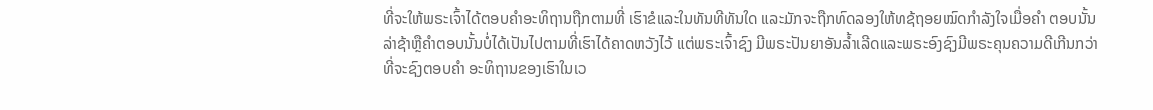ທີ່ຈະໃຫ້ພຣະເຈົ້າໄດ້ຕອບຄໍາອະທິຖານຖືກຕາມທີ່ ເຮົາຂໍແລະໃນທັນທີທັນໃດ ແລະມັກຈະຖືກທົດລອງໃຫ້ທຊ້ຖອຍໝົດກໍາລັງໃຈເມື່ອຄໍາ ຕອບນັ້ນລ່າຊ້າຫຼືຄໍາຕອບນັ້ນບໍ່ໄດ້ເປັນໄປຕາມທີ່ເຮົາໄດ້ຄາດຫວັງໄວ້ ແຕ່ພຣະເຈົ້າຊົງ ມີພຣະປັນຍາອັນລໍ້າເລີດແລະພຣະອົງຊົງມີພຣະຄຸນຄວາມດີເກີນກວ່າທີ່ຈະຊົງຕອບຄໍາ ອະທິຖານຂອງເຮົາໃນເວ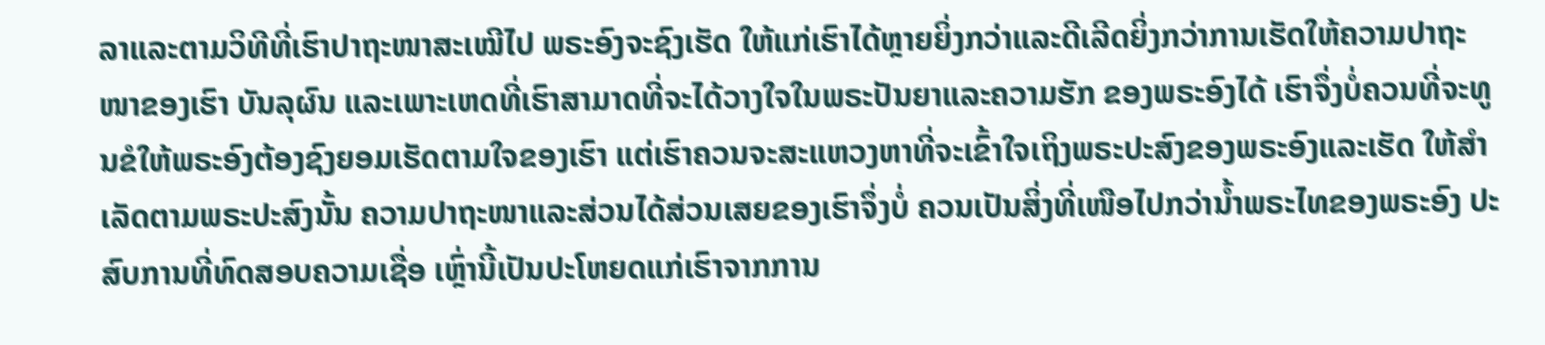ລາແລະຕາມວິທີທີ່ເຮົາປາຖະໜາສະເໝີໄປ ພຣະອົງຈະຊົງເຮັດ ໃຫ້ແກ່ເຮົາໄດ້ຫຼາຍຍິ່ງກວ່າແລະດີເລີດຍິ່ງກວ່າການເຮັດໃຫ້ຄວາມປາຖະໜາຂອງເຮົາ ບັນລຸຜົນ ແລະເພາະເຫດທີ່ເຮົາສາມາດທີ່ຈະໄດ້ວາງໃຈໃນພຣະປັນຍາແລະຄວາມຮັກ ຂອງພຣະອົງໄດ້ ເຮົາຈຶ່ງບໍ່ຄວນທີ່ຈະທູນຂໍໃຫ້ພຣະອົງຕ້ອງຊົງຍອມເຮັດຕາມໃຈຂອງເຮົາ ແຕ່ເຮົາຄວນຈະສະແຫວງຫາທີ່ຈະເຂົ້າໃຈເຖິງພຣະປະສົງຂອງພຣະອົງແລະເຮັດ ໃຫ້ສໍາເລັດຕາມພຣະປະສົງນັ້ນ ຄວາມປາຖະໜາແລະສ່ວນໄດ້ສ່ວນເສຍຂອງເຮົາຈຶ່ງບໍ່ ຄວນເປັນສິ່ງທີ່ເໜືອໄປກວ່ານໍ້າພຣະໄທຂອງພຣະອົງ ປະສົບການທີ່ທົດສອບຄວາມເຊື່ອ ເຫຼົ່ານີ້ເປັນປະໂຫຍດແກ່ເຮົາຈາກການ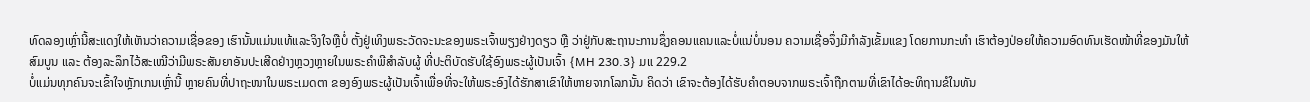ທົດລອງເຫຼົ່ານີ້ສະແດງໃຫ້ເຫັນວ່າຄວາມເຊື່ອຂອງ ເຮົານັ້ນແມ່ນແທ້ແລະຈິງໃຈຫຼືບໍ່ ຕັ້ງຢູ່ເທິງພຣະວັດຈະນະຂອງພຣະເຈົ້າພຽງຢ່າງດຽວ ຫຼື ວ່າຢູ່ກັບສະຖານະການຊຶ່ງຄອນແຄນແລະບໍ່ແນ່ບໍ່ນອນ ຄວາມເຊື່ອຈຶ່ງມີກໍາລັງເຂັ້ມແຂງ ໂດຍການກະທໍາ ເຮົາຕ້ອງປ່ອຍໃຫ້ຄວາມອົດທົນເຮັດໜ້າທີ່ຂອງມັນໃຫ້ສົມບູນ ແລະ ຕ້ອງລະລຶກໄວ້ສະເໝີວ່າມີພຣະສັນຍາອັນປະເສີດຢ່າງຫຼວງຫຼາຍໃນພຣະຄໍາພີສໍາລັບຜູ້ ທີ່ປະຕິບັດຮັບໃຊ້ອົງພຣະຜູ້ເປັນເຈົ້າ {MH 230.3} ມແ 229.2
ບໍ່ແມ່ນທຸກຄົນຈະເຂົ້າໃຈຫຼັກເກນເຫຼົ່ານີ້ ຫຼາຍຄົນທີ່ປາຖະໜາໃນພຣະເມດຕາ ຂອງອົງພຣະຜູ້ເປັນເຈົ້າເພື່ອທີ່ຈະໃຫ້ພຣະອົງໄດ້ຮັກສາເຂົາໃຫ້ຫາຍຈາກໂລກນັ້ນ ຄິດວ່າ ເຂົາຈະຕ້ອງໄດ້ຮັບຄໍາຕອບຈາກພຣະເຈົ້າຖືກຕາມທີ່ເຂົາໄດ້ອະທິຖານຂໍໃນທັນ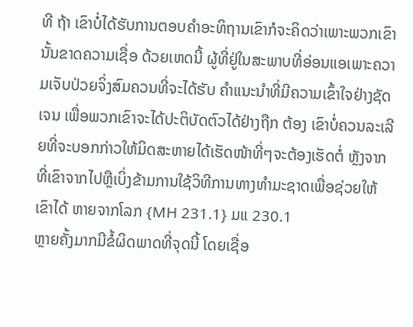ທີ ຖ້າ ເຂົາບໍ່ໄດ້ຮັບການຕອບຄໍາອະທິຖານເຂົາກໍຈະຄິດວ່າເພາະພວກເຂົານັ້ນຂາດຄວາມເຊື່ອ ດ້ວຍເຫດນີ້ ຜູ້ທີ່ຢູ່ໃນສະພາບທີ່ອ່ອນແອເພາະຄວາມເຈັບປ່ວຍຈິ່ງສົມຄວນທີ່ຈະໄດ້ຮັບ ຄໍາແນະນໍາທີ່ມີຄວາມເຂົ້າໃຈຢ່າງຊັດເຈນ ເພື່ອພວກເຂົາຈະໄດ້ປະຕິບັດຕົວໄດ້ຢ່າງຖືກ ຕ້ອງ ເຂົາບໍ່ຄວນລະເລີຍທີ່ຈະບອກກ່າວໃຫ້ມິດສະຫາຍໄດ້ເຮັດໜ້າທີ່ໆຈະຕ້ອງເຮັດຕໍ່ ຫຼັງຈາກທີ່ເຂົາຈາກໄປຫຼືເບິ່ງຂ້າມການໃຊ້ວິທີການທາງທໍາມະຊາດເພື່ອຊ່ວຍໃຫ້ເຂົາໄດ້ ຫາຍຈາກໂລກ {MH 231.1} ມແ 230.1
ຫຼາຍຄັ້ງມາກມີຂໍ້ຜິດພາດທີ່ຈຸດນີ້ ໂດຍເຊື່ອ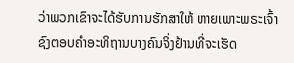ວ່າພວກເຂົາຈະໄດ້ຮັບການຮັກສາໃຫ້ ຫາຍເພາະພຣະເຈົ້າຊົງຕອບຄໍາອະທິຖານບາງຄົນຈິ່ງຢ້ານທີ່ຈະເຮັດ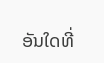ອັນໃດທີ່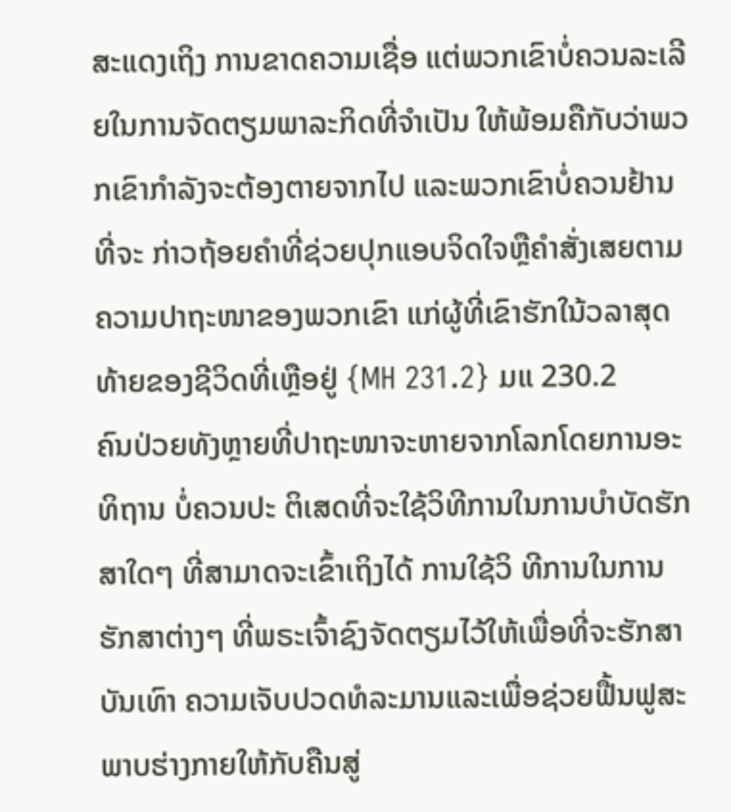ສະແດງເຖິງ ການຂາດຄວາມເຊື່ອ ແຕ່ພວກເຂົາບໍ່ຄວນລະເລີຍໃນການຈັດຕຽມພາລະກິດທີ່ຈໍາເປັນ ໃຫ້ພ້ອມຄືກັບວ່າພວກເຂົາກໍາລັງຈະຕ້ອງຕາຍຈາກໄປ ແລະພວກເຂົາບໍ່ຄວນຢ້ານທີ່ຈະ ກ່າວຖ້ອຍຄໍາທີ່ຊ່ວຍປຸກແອບຈິດໃຈຫຼືຄໍາສັ່ງເສຍຕາມຄວາມປາຖະໜາຂອງພວກເຂົາ ແກ່ຜູ້ທີ່ເຂົາຮັກໃນ້ວລາສຸດທ້າຍຂອງຊີວິດທີ່ເຫຼືອຢູ່ {MH 231.2} ມແ 230.2
ຄົນປ່ວຍທັງຫຼາຍທີ່ປາຖະໜາຈະຫາຍຈາກໂລກໂດຍການອະທິຖານ ບໍ່ຄວນປະ ຕິເສດທີ່ຈະໃຊ້ວິທີການໃນການບໍາບັດຮັກສາໃດໆ ທີ່ສາມາດຈະເຂົ້າເຖິງໄດ້ ການໃຊ້ວິ ທີການໃນການຮັກສາຕ່າງໆ ທີ່ພຣະເຈົ້າຊົງຈັດຕຽມໄວ້ໃຫ້ເພື່ອທີ່ຈະຮັກສາບັນເທົາ ຄວາມເຈັບປວດທໍລະມານແລະເພື່ອຊ່ວຍຟື້ນຟູສະພາບຮ່າງກາຍໃຫ້ກັບຄືນສູ່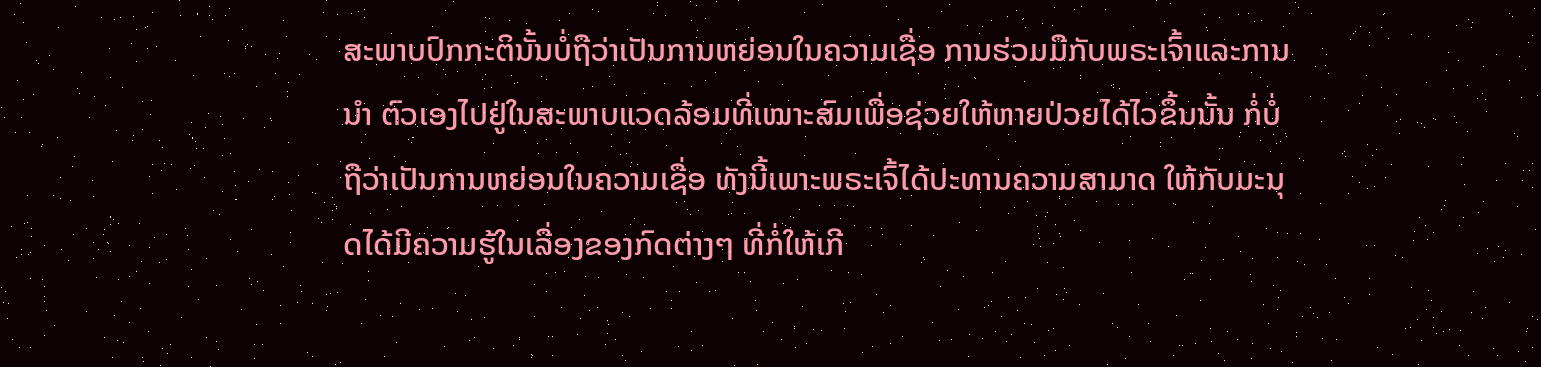ສະພາບປົກກະຕິນັ້ນບໍ່ຖືວ່າເປັນການຫຍ່ອນໃນຄວາມເຊື່ອ ການຮ່ວມມືກັບພຣະເຈົ້າແລະການນໍາ ຕົວເອງໄປຢູ່ໃນສະພາບແວດລ້ອມທີ່ເໝາະສົມເພື່ອຊ່ວຍໃຫ້ຫາຍປ່ວຍໄດ້ໄວຂຶ້ນນັ້ນ ກໍ່ບໍ່ຖືວ່າເປັນການຫຍ່ອນໃນຄວາມເຊື່ອ ທັງນີ້ເພາະພຣະເຈົ້ໄດ້ປະທານຄວາມສາມາດ ໃຫ້ກັບມະນຸດໄດ້ມີຄວາມຮູ້ໃນເລື່ອງຂອງກົດຕ່າງໆ ທີ່ກໍ່ໃຫ້ເກີ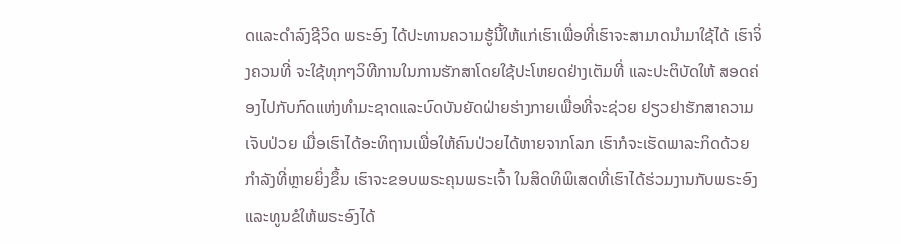ດແລະດໍາລົງຊີວິດ ພຣະອົງ ໄດ້ປະທານຄວາມຮູ້ນີ້ໃຫ້ແກ່ເຮົາເພື່ອທີ່ເຮົາຈະສາມາດນໍາມາໃຊ້ໄດ້ ເຮົາຈິ່ງຄວນທີ່ ຈະໃຊ້ທຸກໆວິທີການໃນການຮັກສາໂດຍໃຊ້ປະໂຫຍດຢ່າງເຕັມທີ່ ແລະປະຕິບັດໃຫ້ ສອດຄ່ອງໄປກັບກົດແຫ່ງທໍາມະຊາດແລະບົດບັນຍັດຝ່າຍຮ່າງກາຍເພື່ອທີ່ຈະຊ່ວຍ ຢຽວຢາຮັກສາຄວາມເຈັບປ່ວຍ ເມື່ອເຮົາໄດ້ອະທິຖານເພື່ອໃຫ້ຄົນປ່ວຍໄດ້ຫາຍຈາກໂລກ ເຮົາກໍຈະເຮັດພາລະກິດດ້ວຍກໍາລັງທີ່ຫຼາຍຍິ່ງຂຶ້ນ ເຮົາຈະຂອບພຣະຄຸນພຣະເຈົ້າ ໃນສິດທິພິເສດທີ່ເຮົາໄດ້ຮ່ວມງານກັບພຣະອົງ ແລະທູນຂໍໃຫ້ພຣະອົງໄດ້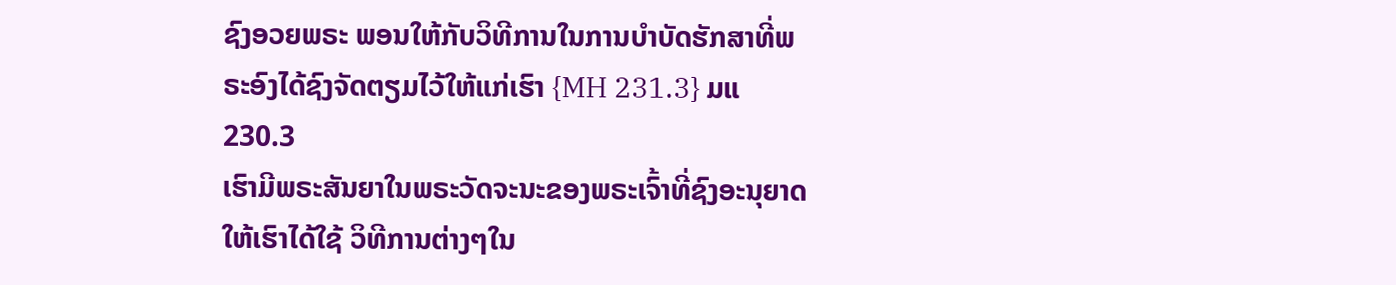ຊົງອວຍພຣະ ພອນໃຫ້ກັບວິທີການໃນການບໍາບັດຮັກສາທີ່ພຣະອົງໄດ້ຊົງຈັດຕຽມໄວ້ໃຫ້ແກ່ເຮົາ {MH 231.3} ມແ 230.3
ເຮົາມີພຣະສັນຍາໃນພຣະວັດຈະນະຂອງພຣະເຈົ້າທີ່ຊົງອະນຸຍາດໃຫ້ເຮົາໄດ້ໃຊ້ ວິທີການຕ່າງໆໃນ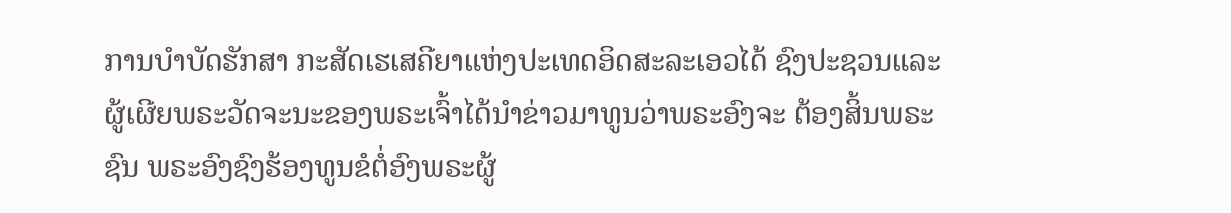ການບໍາບັດຮັກສາ ກະສັດເຮເສຄີຍາແຫ່ງປະເທດອິດສະລະເອວໄດ້ ຊົງປະຊວນແລະຜູ້ເຜີຍພຣະວັດຈະນະຂອງພຣະເຈົ້າໄດ້ນໍາຂ່າວມາທູນວ່າພຣະອົງຈະ ຕ້ອງສິ້ນພຣະຊົນ ພຣະອົງຊົງຮ້ອງທູນຂໍຕໍ່ອົງພຣະຜູ້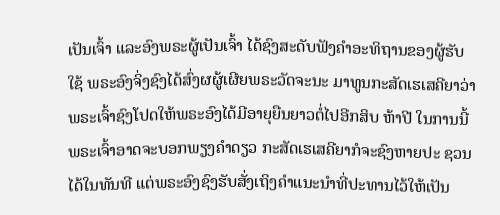ເປັນເຈົ້າ ແລະອົງພຣະຜູ້ເປັນເຈົ້າ ໄດ້ຊົງສະດັບຟັງຄໍາອະທິຖານຂອງຜູ້ຮັບໃຊ້ ພຣະອົງຈິ່ງຊົງໄດ້ສົ່ງຜຜູ້ເຜີຍພຣະວັດຈະນະ ມາທູນກະສັດເຮເສຄີຍາວ່າ ພຣະເຈົ້າຊົງໂປດໃຫ້ພຣະອົງໄດ້ມີອາຍຸຍືນຍາວຕໍ່ໄປອີກສິບ ຫ້າປີ ໃນການນີ້ ພຣະເຈົ້າອາດຈະບອກພຽງຄໍາດຽວ ກະສັດເຮເສຄີຍາກໍຈະຊົງຫາຍປະ ຊວນໄດ້ໃນທັນທີ ແຕ່ພຣະອົງຊົງຮັບສັ່ງເຖິງຄໍາແນະນໍາທີ່ປະທານໄວ້ໃຫ້ເປັນ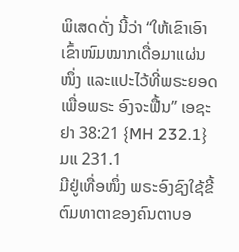ພິເສດດັ່ງ ນີ້ວ່າ “ໃຫ້ເຂົາເອົາເຂົ້າໜົມໝາກເດື່ອມາແຜ່ນໜຶ່ງ ແລະແປະໄວ້ທີ່ພຣະຍອດ ເພື່ອພຣະ ອົງຈະຟື້ນ” ເອຊະຢາ 38:21 {MH 232.1} ມແ 231.1
ມີຢູ່ເທື່ອໜຶ່ງ ພຣະອົງຊົງໃຊ້ຂີ້ຕົມທາຕາຂອງຄົນຕາບອ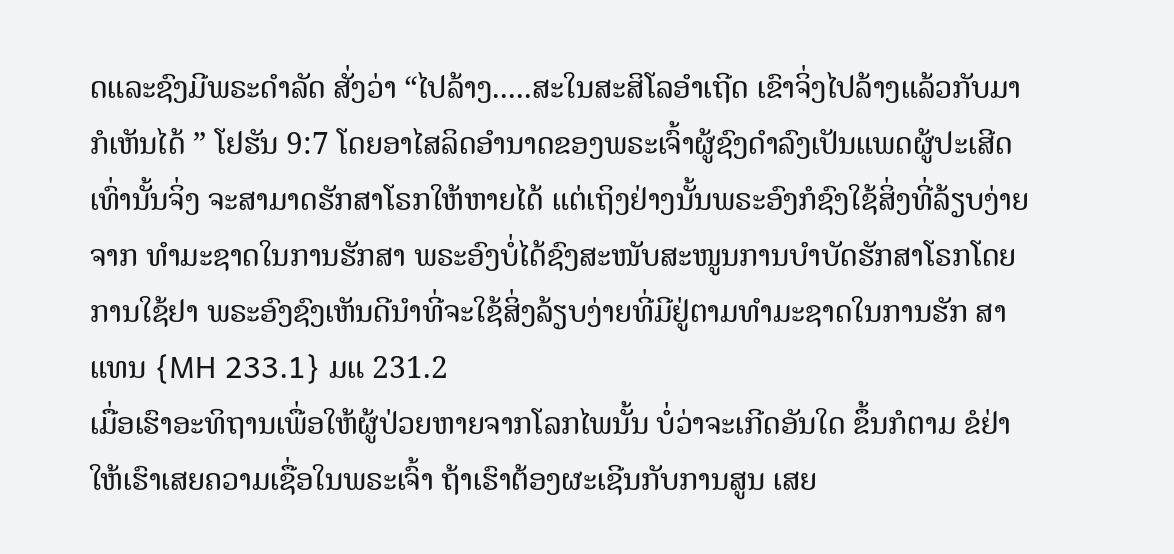ດແລະຊົງມີພຣະດໍາລັດ ສັ່ງວ່າ “ໄປລ້າງ.....ສະໃນສະສິໂລອໍາເຖີດ ເຂົາຈິ່ງໄປລ້າງແລ້ວກັບມາກໍເຫັນໄດ້ ” ໂຢຮັນ 9:7 ໂດຍອາໄສລິດອໍານາດຂອງພຣະເຈົ້າຜູ້ຊົງດໍາລົງເປັນແພດຜູ້ປະເສີດເທົ່ານັ້ນຈິ່ງ ຈະສາມາດຮັກສາໂຣກໃຫ້ຫາຍໄດ້ ແຕ່ເຖິງຢ່າງນັ້ນພຣະອົງກໍຊົງໃຊ້ສິ່ງທີ່ລ້ຽບງ່າຍຈາກ ທໍາມະຊາດໃນການຮັກສາ ພຣະອົງບໍ່ໄດ້ຊົງສະໜັບສະໜູນການບໍາບັດຮັກສາໂຣກໂດຍ ການໃຊ້ຢາ ພຣະອົງຊົງເຫັນດີນໍາທີ່ຈະໃຊ້ສິ່ງລ້ຽບງ່າຍທີ່ມີຢູ່ຕາມທໍາມະຊາດໃນການຮັກ ສາແທນ {MH 233.1} ມແ 231.2
ເມື່ອເຮົາອະທິຖານເພື່ອໃຫ້ຜູ້ປ່ວຍຫາຍຈາກໂລກໄພນັ້ນ ບໍ່ວ່າຈະເກີດອັນໃດ ຂຶ້ນກໍຕາມ ຂໍຢ່າໃຫ້ເຮົາເສຍຄວາມເຊື່ອໃນພຣະເຈົ້າ ຖ້າເຮົາຕ້ອງຜະເຊີນກັບການສູນ ເສຍ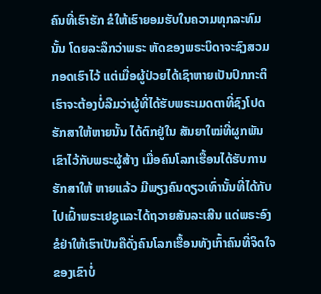ຄົນທີ່ເຮົາຮັກ ຂໍໃຫ້ເຮົາຍອມຮັບໃນຄວາມທຸກລະທົມນັ້ນ ໂດຍລະລຶກວ່າພຣະ ຫັດຂອງພຣະບິດາຈະຊົງສວມກອດເຮົາໄວ້ ແຕ່ເມື່ອຜູ້ປ່ວຍໄດ້ເຊົາຫາຍເປັນປົກກະຕິ ເຮົາຈະຕ້ອງບໍ່ລືມວ່າຜູ້ທີ່ໄດ້ຮັບພຣະເມດຕາທີ່ຊົງໂປດຮັກສາໃຫ້ຫາຍນັ້ນ ໄດ້ຕົກຢູ່ໃນ ສັນຍາໃໝ່ທີ່ຜູກພັນເຂົາໄວ້ກັບພຣະຜູ້ສ້າງ ເມື່ອຄົນໂລກເຮື້ອນໄດ້ຮັບການຮັກສາໃຫ້ ຫາຍແລ້ວ ມີພຽງຄົນດຽວເທົ່ານັ້ນທີ່ໄດ້ກັບໄປເຝົ້າພຣະເຢຊູແລະໄດ້ຖວາຍສັນລະເສີນ ແດ່ພຣະອົງ ຂໍຢ່າໃຫ້ເຮົາເປັນຄືດັ່ງຄົນໂລກເຮື້ອນທັງເກົ້າຄົນທີ່ຈິດໃຈຂອງເຂົາບໍ່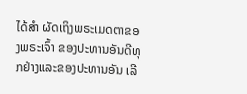ໄດ້ສໍາ ຜັດເຖິງພຣະເມດຕາຂອງພຣະເຈົ້າ ຂອງປະທານອັນດີທຸກຢ່າງແລະຂອງປະທານອັນ ເລີ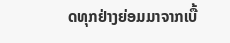ດທຸກຢ່າງຍ່ອມມາຈາກເບື້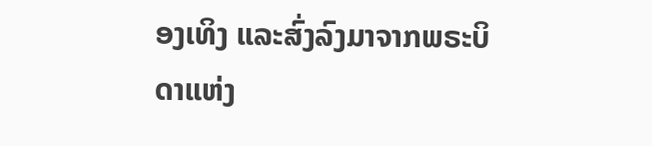ອງເທິງ ແລະສົ່ງລົງມາຈາກພຣະບິດາແຫ່ງ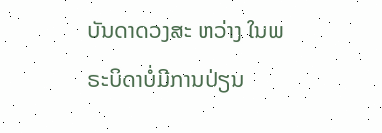ບັນດາດວງສະ ຫວ່າງ ໃນພຣະບິດາບໍ່ມີການປ່ຽນ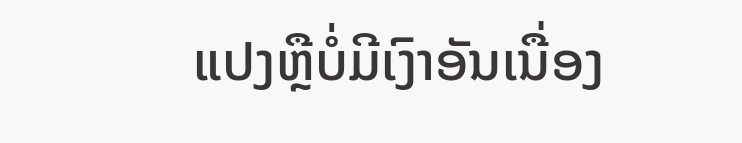ແປງຫຼືບໍ່ມີເງົາອັນເນື່ອງ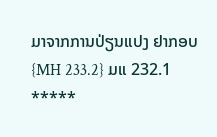ມາຈາກການປ່ຽນແປງ ຢາກອບ {MH 233.2} ມແ 232.1
*****